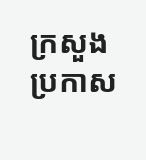ក្រសួង ប្រកាស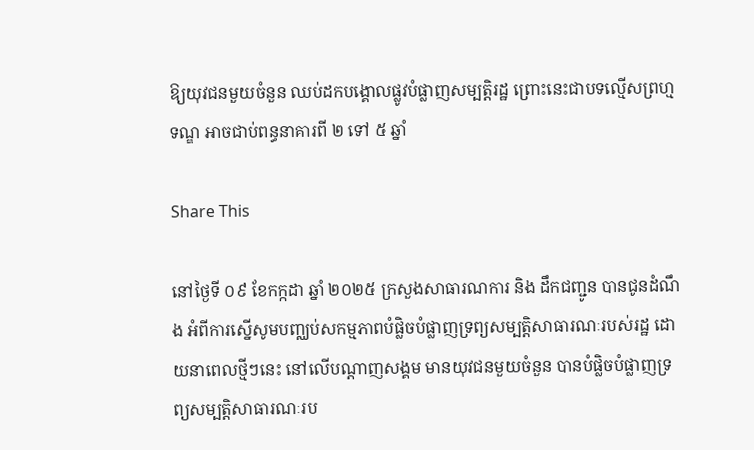ឱ្យយុវជនមួយចំនួន ឈប់ដកបង្គោលផ្លូវបំផ្លាញសម្បត្តិរដ្ឋ ព្រោះនេះជាបទល្មើសព្រហ្មទណ្ឌ អាចជាប់ពន្ធនាគារពី ២ ទៅ ៥ ឆ្នាំ

Share This

នៅថ្ងៃទី ០៩ ខែកក្កដា ឆ្នាំ ២០២៥ ក្រសួងសាធារណការ និង ដឹកជញ្ជូន បានជូនដំណឹង អំពីការស្នើសូមបញ្ឈប់សកម្មភាពបំផ្លិចបំផ្លាញទ្រព្យសម្បត្តិសាធារណៈរបស់រដ្ឋ ដោយនាពេលថ្មីៗនេះ នៅលើបណ្តាញសង្គម មានយុវជនមួយចំនួន បានបំផ្លិចបំផ្លាញទ្រព្យសម្បត្តិសាធារណៈរប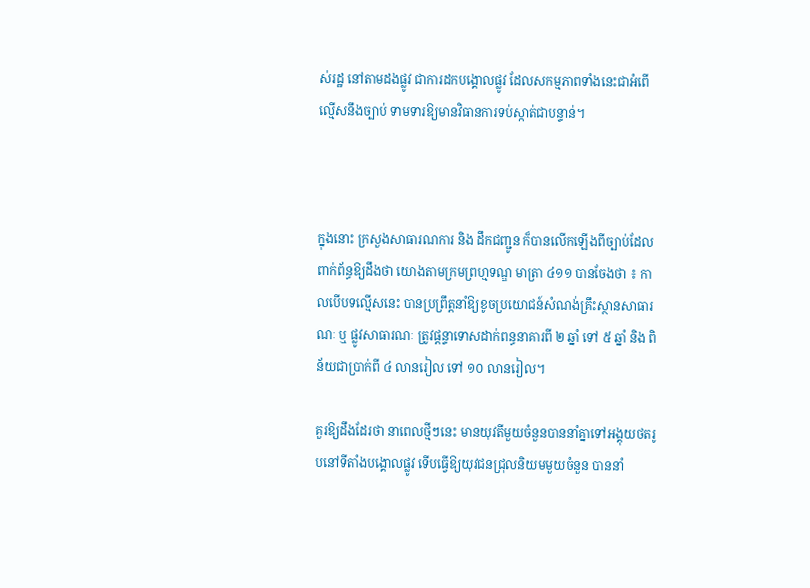ស់រដ្ឋ នៅតាមដងផ្លូវ ជាការដកបង្គោលផ្លូវ ដែលសកម្មភាពទាំងនេះជាអំពើល្មើសនឹងច្បាប់ ទាមទារឱ្យមានវិធានការទប់ស្កាត់ជាបន្ទាន់។



ក្នុងនោះ ក្រសួងសាធារណការ និង ដឹកជញ្ជូន ក៏បានលើកឡើងពីច្បាប់ដែលពាក់ព័ន្ធឱ្យដឹងថា យោងតាមក្រមព្រហ្មទណ្ឌ មាត្រា ៤១១ បានចែងថា ៖ កាលបើបទល្មើសនេះ បានប្រព្រឹត្តនាំឱ្យខូចប្រយោជន៍សំណង់គ្រឹះស្ថានសាធារណៈ ឬ ផ្លូវសាធារណៈ ត្រូវផ្តន្ទាទោសដាក់ពន្ធនាគារពី ២ ឆ្នាំ ទៅ ៥ ឆ្នាំ និង ពិន័យជាប្រាក់ពី ៤ លានរៀល ទៅ ១០ លានរៀល។

គួរឱ្យដឹងដែរថា នាពេលថ្មីៗនេះ មានយុវតីមួយចំនួនបាននាំគ្នាទៅអង្គុយថតរូបនៅទីតាំងបង្គោលផ្លូវ ទើបធ្វើឱ្យយុវជនជ្រុលនិយមមួយចំនួន បាននាំ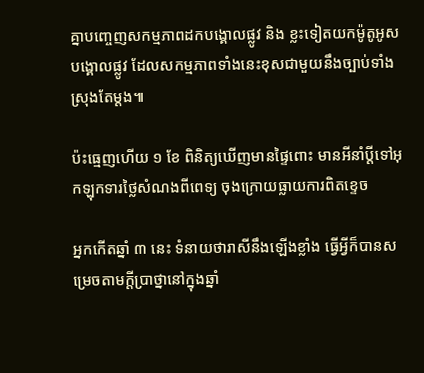គ្នាបញ្ចេញសកម្មភាពដកបង្គោលផ្លូវ និង ខ្លះទៀតយកម៉ូតូអូសបង្គោលផ្លូវ ដែលសកម្មភាពទាំងនេះខុសជាមួយនឹងច្បាប់ទាំងស្រុងតែម្ដង៕

ប៉ះធ្មេញហើយ ១ ខែ ពិនិត្យឃើញមានផ្ទៃពោះ មានអីនាំប្ដីទៅអុកឡុកទារថ្លៃសំណងពីពេទ្យ ចុងក្រោយធ្លាយការពិតខ្ទេច

អ្នកកើតឆ្នាំ ៣ នេះ ទំនាយថារាសីនឹងឡើងខ្លាំង ធ្វើអ្វីក៏បានសម្រេចតាមក្ដីប្រាថ្នានៅក្នុងឆ្នាំ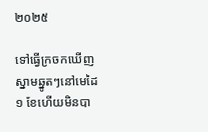២០២៥

ទៅធ្វើក្រចកឃើញស្នាមឆ្នូតៗនៅមេដៃ ១ ខែហើយមិនបា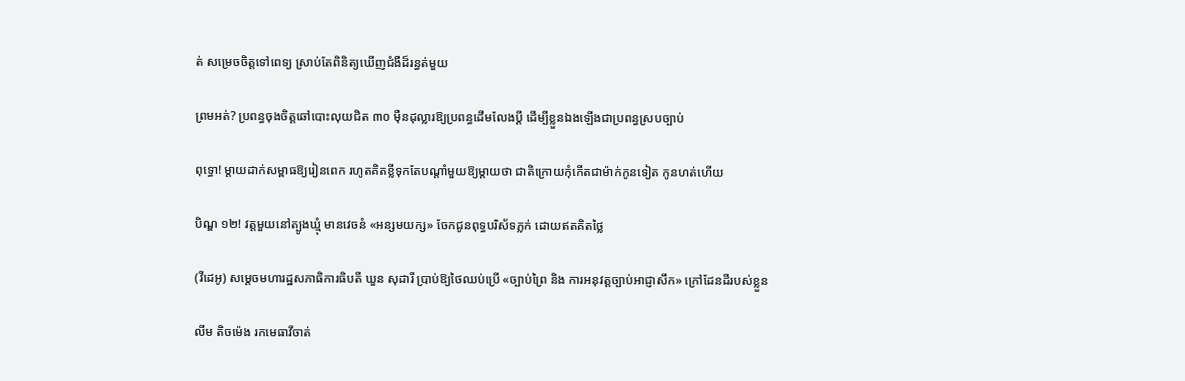ត់ សម្រេចចិត្តទៅពេទ្យ ស្រាប់តែពិនិត្យឃើញជំងឺដ៏រន្ធត់មួយ

ព្រមអត់? ប្រពន្ធចុងចិត្តឆៅបោះលុយជិត ៣០ ម៉ឺនដុល្លារឱ្យប្រពន្ធដើមលែងប្តី ដើម្បីខ្លួនឯងឡើងជាប្រពន្ធស្របច្បាប់

ពុទ្ធោ! ម្ដាយដាក់សម្ពាធឱ្យរៀនពេក រហូតគិតខ្លីទុកតែបណ្ដាំមួយឱ្យម្តាយថា ជាតិក្រោយកុំកើតជាម៉ាក់កូនទៀត កូនហត់ហើយ

បិណ្ឌ ១២! វត្តមួយនៅត្បូងឃ្មុំ មានវេចនំ «អន្សមយក្ស» ចែកជូនពុទ្ធបរិស័ទភ្លក់ ដោយឥតគិតថ្លៃ

(វីដេអូ) សម្តេចមហារដ្ឋសភាធិការធិបតី ឃួន សុដារី ប្រាប់ឱ្យថៃឈប់ប្រើ «ច្បាប់ព្រៃ និង ការអនុវត្តច្បាប់អាជ្ញាសឹក» ក្រៅដែនដីរបស់ខ្លួន

លីម តិចម៉េង រកមេធាវីចាត់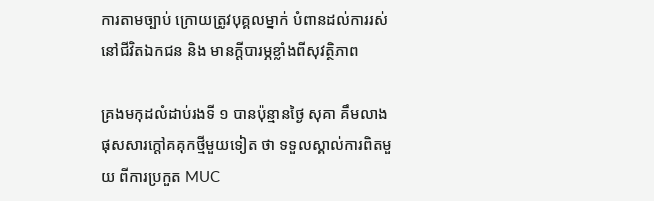ការតាមច្បាប់ ក្រោយត្រូវបុគ្គលម្នាក់ បំពានដល់ការរស់នៅជីវិតឯកជន និង មានក្ដីបារម្ភខ្លាំងពីសុវត្ថិភាព

គ្រងមកុដលំដាប់រងទី ១ បានប៉ុន្មានថ្ងៃ សុគា គឹមលាង ផុសសារក្ដៅគគុកថ្មីមួយទៀត ថា ទទួលស្គាល់ការពិតមួយ ពីការប្រកួត MUC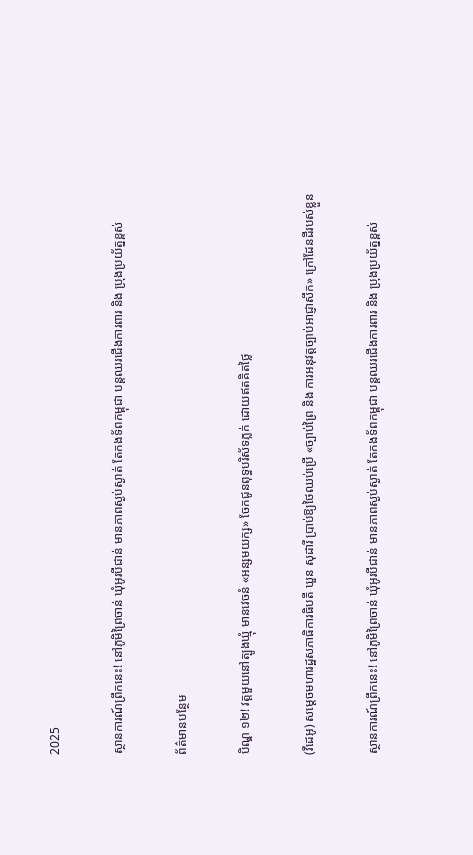2025

ស្ថានការណ៍ព្រឹកនេះ! នៅភូមិព្រៃចាន់ ឃុំអូរបីជាន់ មានភាពស្ងប់ស្ងាត់ តែកងទ័ពកម្ពុជា បន្តឈរជើងការពារ និង ប្រុងប្រយ័ត្នខ្ពស់

ព័ត៌មានបន្ថែម

បិណ្ឌ ១២! វត្តមួយនៅត្បូងឃ្មុំ មានវេចនំ «អន្សមយក្ស» ចែកជូនពុទ្ធបរិស័ទភ្លក់ ដោយឥតគិតថ្លៃ

(វីដេអូ) សម្តេចមហារដ្ឋសភាធិការធិបតី ឃួន សុដារី ប្រាប់ឱ្យថៃឈប់ប្រើ «ច្បាប់ព្រៃ និង ការអនុវត្តច្បាប់អាជ្ញាសឹក» ក្រៅដែនដីរបស់ខ្លួន

ស្ថានការណ៍ព្រឹកនេះ! នៅភូមិព្រៃចាន់ ឃុំអូរបីជាន់ មានភាពស្ងប់ស្ងាត់ តែកងទ័ពកម្ពុជា បន្តឈរជើងការពារ និង ប្រុងប្រយ័ត្នខ្ពស់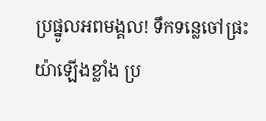ប្រផ្នូលអពមង្គល! ទឹកទន្លេចៅផ្រះយ៉ាឡើងខ្លាំង ប្រ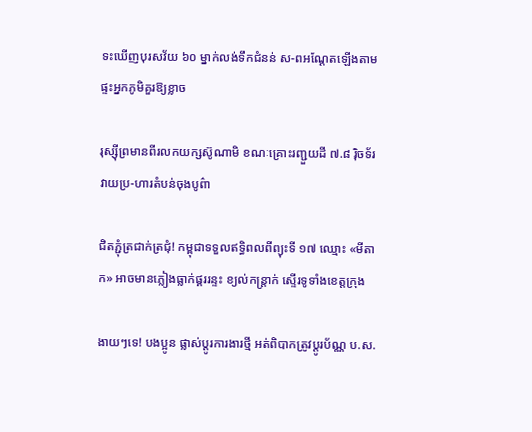ទះឃើញបុរសវ័យ ៦០ ម្នាក់លង់ទឹកជំនន់ ស-ពអណ្ដែតឡើងតាមផ្ទះអ្នកភូមិគួរឱ្យខ្លាច

រុស្ស៊ីព្រមានពីរលកយក្សស៊ូណាមិ ខណៈគ្រោះរញ្ជួយដី ៧.៨ រ៉ិចទ័រ វាយប្រ-ហារតំបន់ចុងបូព៌ា

ជិតភ្ជុំត្រជាក់ត្រជុំ! កម្ពុជាទទួលឥទ្ធិពលពីព្យុះទី ១៧ ឈ្មោះ «មីតាក» អាចមានភ្លៀងធ្លាក់ផ្គររន្ទះ ខ្យល់កន្ត្រាក់ ស្ទើរទូទាំងខេត្តក្រុង

ងាយៗទេ! បងប្អូន ផ្លាស់ប្ដូរការងារថ្មី អត់ពិបាកត្រូវប្ដូរប័ណ្ណ ប.ស.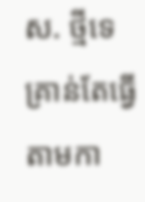ស. ថ្មីទេ គ្រាន់តែធ្វើតាមកា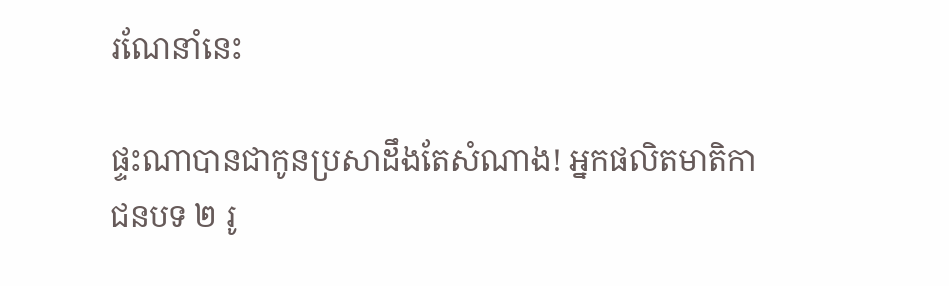រណែនាំនេះ

ផ្ទះណាបានជាកូនប្រសាដឹងតែសំណាង! អ្នកផលិតមាតិកាជនបទ ២ រូ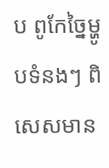ប ពូកែច្នៃម្ហូបទំនងៗ ពិសេសមាន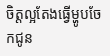ចិត្តល្អតែងធ្វើម្ហូបចែកជូន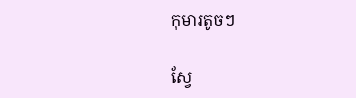កុមារតូចៗ

ស្វែ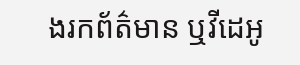ងរកព័ត៌មាន ឬវីដេអូ